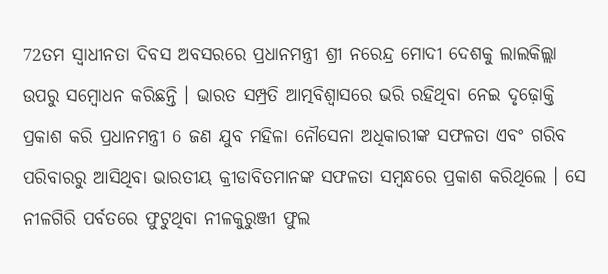72ତମ ସ୍ୱାଧୀନତା ଦିବସ ଅବସରରେ ପ୍ରଧାନମନ୍ତ୍ରୀ ଶ୍ରୀ ନରେନ୍ଦ୍ର ମୋଦୀ ଦେଶକୁ ଲାଲକିଲ୍ଲା ଉପରୁ ସମ୍ବୋଧନ କରିଛନ୍ତି । ଭାରତ ସମ୍ପ୍ରତି ଆତ୍ମବିଶ୍ୱାସରେ ଭରି ରହିଥିବା ନେଇ ଦୃଢ଼ୋକ୍ତି ପ୍ରକାଶ କରି ପ୍ରଧାନମନ୍ତ୍ରୀ 6 ଜଣ ଯୁବ ମହିଳା ନୌସେନା ଅଧିକାରୀଙ୍କ ସଫଳତା ଏବଂ ଗରିବ ପରିବାରରୁ ଆସିଥିବା ଭାରତୀୟ କ୍ରୀଡାବିତମାନଙ୍କ ସଫଳତା ସମ୍ବନ୍ଧରେ ପ୍ରକାଶ କରିଥିଲେ । ସେ ନୀଳଗିରି ପର୍ବତରେ ଫୁଟୁଥିବା ନୀଳକୁରୁଞ୍ଜୀ ଫୁଲ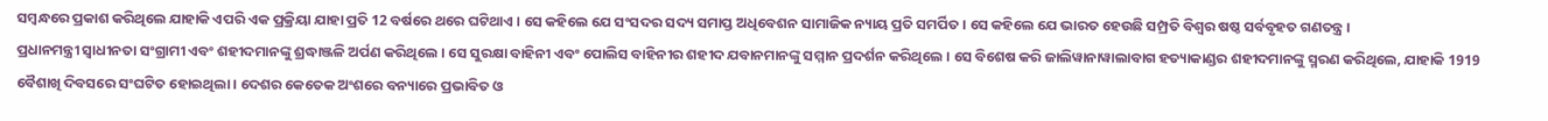ସମ୍ବନ୍ଧରେ ପ୍ରକାଶ କରିଥିଲେ ଯାହାକି ଏପରି ଏକ ପ୍ରକ୍ରିୟା ଯାହା ପ୍ରତି 12 ବର୍ଷରେ ଥରେ ଘଟିଥାଏ । ସେ କହିଲେ ଯେ ସଂସଦର ସଦ୍ୟ ସମାପ୍ତ ଅଧିବେଶନ ସାମାଜିକ ନ୍ୟାୟ ପ୍ରତି ସମର୍ପିତ । ସେ କହିଲେ ଯେ ଭାରତ ହେଉଛି ସମ୍ପ୍ରତି ବିଶ୍ୱର ଷଷ୍ଠ ସର୍ବବୃହତ ଗଣତନ୍ତ୍ର ।
ପ୍ରଧାନମନ୍ତ୍ରୀ ସ୍ୱାଧୀନତା ସଂଗ୍ରାମୀ ଏବଂ ଶହୀଦମାନଙ୍କୁ ଶ୍ରଦ୍ଧାଞ୍ଜଳି ଅର୍ପଣ କରିଥିଲେ । ସେ ସୁରକ୍ଷା ବାହିନୀ ଏବଂ ପୋଲିସ ବାହିନୀର ଶହୀଦ ଯବାନମାନଙ୍କୁ ସମ୍ମାନ ପ୍ରଦର୍ଶନ କରିଥିଲେ । ସେ ବିଶେଷ କରି ଜାଲିୱାନାୱାଲାବାଗ ହତ୍ୟାକାଣ୍ଡର ଶହୀଦମାନଙ୍କୁ ସ୍ମରଣ କରିଥିଲେ, ଯାହାକି 1919 ବୈଶାଖି ଦିବସରେ ସଂଘଟିତ ହୋଇଥିଲା । ଦେଶର କେତେକ ଅଂଶରେ ବନ୍ୟାରେ ପ୍ରଭାବିତ ଓ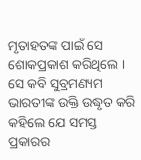ମୃତାହତଙ୍କ ପାଇଁ ସେ ଶୋକପ୍ରକାଶ କରିଥିଲେ ।
ସେ କବି ସୁବ୍ରମଣ୍ୟମ ଭାରତୀଙ୍କ ଉକ୍ତି ଉଦ୍ଧୃତ କରି କହିଲେ ଯେ ସମସ୍ତ ପ୍ରକାରର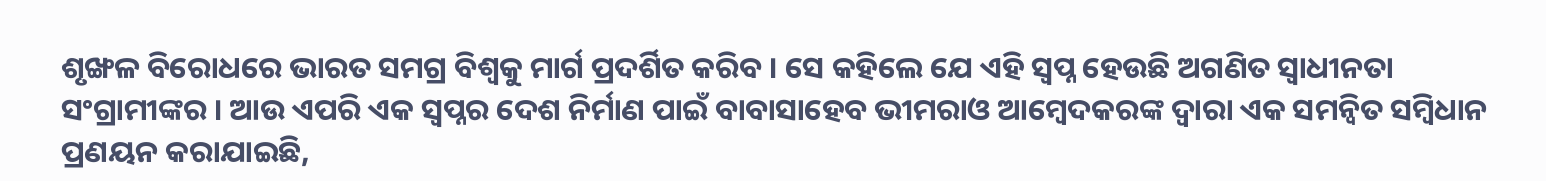ଶୃଙ୍ଖଳ ବିରୋଧରେ ଭାରତ ସମଗ୍ର ବିଶ୍ୱକୁ ମାର୍ଗ ପ୍ରଦର୍ଶିତ କରିବ । ସେ କହିଲେ ଯେ ଏହି ସ୍ୱପ୍ନ ହେଉଛି ଅଗଣିତ ସ୍ୱାଧୀନତା ସଂଗ୍ରାମୀଙ୍କର । ଆଉ ଏପରି ଏକ ସ୍ୱପ୍ନର ଦେଶ ନିର୍ମାଣ ପାଇଁ ବାବାସାହେବ ଭୀମରାଓ ଆମ୍ବେଦକରଙ୍କ ଦ୍ୱାରା ଏକ ସମନ୍ୱିତ ସମ୍ବିଧାନ ପ୍ରଣୟନ କରାଯାଇଛି,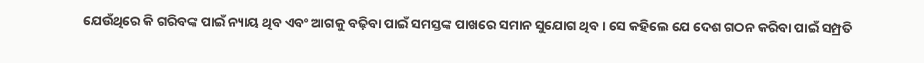ଯେଉଁଥିରେ କି ଗରିବଙ୍କ ପାଇଁ ନ୍ୟାୟ ଥିବ ଏବଂ ଆଗକୁ ବଢ଼ିବା ପାଇଁ ସମସ୍ତଙ୍କ ପାଖରେ ସମାନ ସୁଯୋଗ ଥିବ । ସେ କହିଲେ ଯେ ଦେଶ ଗଠନ କରିବା ପାଇଁ ସମ୍ପ୍ରତି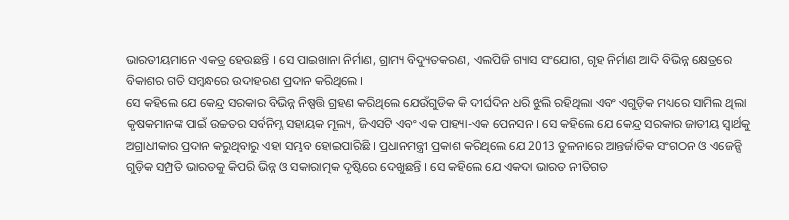ଭାରତୀୟମାନେ ଏକତ୍ର ହେଉଛନ୍ତି । ସେ ପାଇଖାନା ନିର୍ମାଣ, ଗ୍ରାମ୍ୟ ବିଦ୍ୟୁତକରଣ, ଏଲପିଜି ଗ୍ୟାସ ସଂଯୋଗ, ଗୃହ ନିର୍ମାଣ ଆଦି ବିଭିନ୍ନ କ୍ଷେତ୍ରରେ ବିକାଶର ଗତି ସମ୍ବନ୍ଧରେ ଉଦାହରଣ ପ୍ରଦାନ କରିଥିଲେ ।
ସେ କହିଲେ ଯେ କେନ୍ଦ୍ର ସରକାର ବିଭିନ୍ନ ନିଷ୍ପତ୍ତି ଗ୍ରହଣ କରିଥିଲେ ଯେଉଁଗୁଡିକ କି ଦୀର୍ଘଦିନ ଧରି ଝୁଲି ରହିଥିଲା ଏବଂ ଏଗୁଡ଼ିକ ମଧ୍ୟରେ ସାମିଲ ଥିଲା କୃଷକମାନଙ୍କ ପାଇଁ ଉଚ୍ଚତର ସର୍ବନିମ୍ନ ସହାୟକ ମୂଲ୍ୟ, ଜିଏସଟି ଏବଂ ଏକ ପାହ୍ୟା-ଏକ ପେନସନ । ସେ କହିଲେ ଯେ କେନ୍ଦ୍ର ସରକାର ଜାତୀୟ ସ୍ୱାର୍ଥକୁ ଅଗ୍ରାଧୀକାର ପ୍ରଦାନ କରୁଥିବାରୁ ଏହା ସମ୍ଭବ ହୋଇପାରିଛି । ପ୍ରଧାନମନ୍ତ୍ରୀ ପ୍ରକାଶ କରିଥିଲେ ଯେ 2013 ତୁଳନାରେ ଆନ୍ତର୍ଜାତିକ ସଂଗଠନ ଓ ଏଜେନ୍ସି ଗୁଡ଼ିକ ସମ୍ପ୍ରତି ଭାରତକୁ କିପରି ଭିନ୍ନ ଓ ସକାରାତ୍ମକ ଦୃଷ୍ଟିରେ ଦେଖୁଛନ୍ତି । ସେ କହିଲେ ଯେ ଏକଦା ଭାରତ ନୀତିଗତ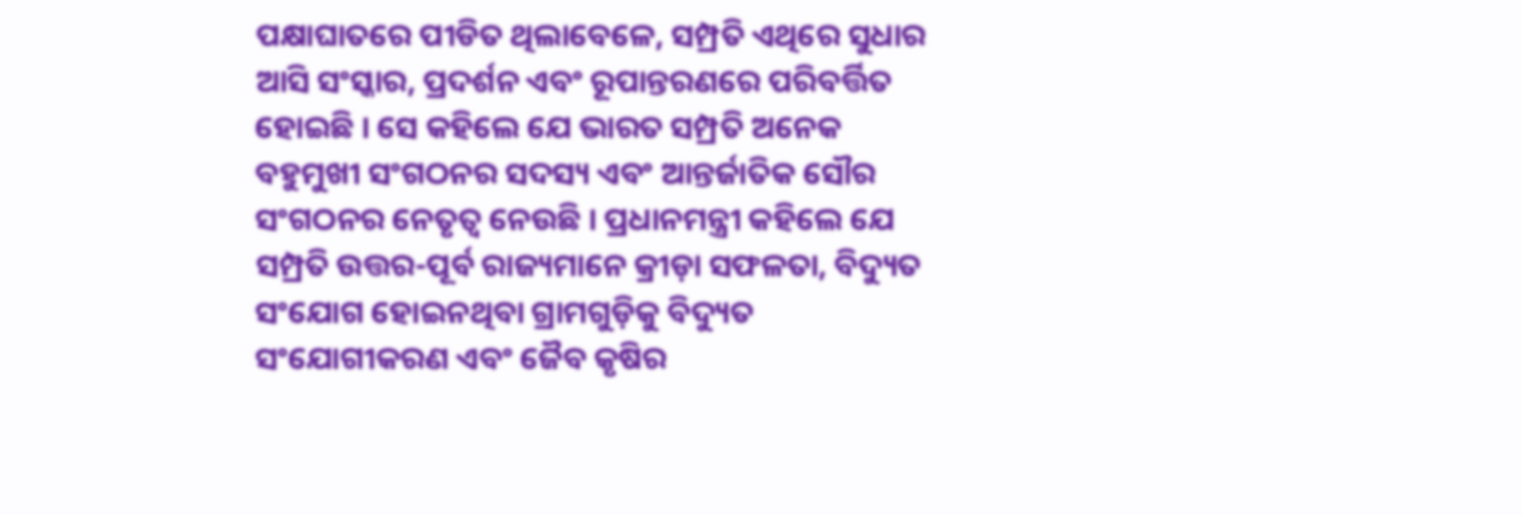ପକ୍ଷାଘାତରେ ପୀଡିତ ଥିଲାବେଳେ, ସମ୍ପ୍ରତି ଏଥିରେ ସୁଧାର ଆସି ସଂସ୍କାର, ପ୍ରଦର୍ଶନ ଏବଂ ରୂପାନ୍ତରଣରେ ପରିବର୍ତ୍ତିତ ହୋଇଛି । ସେ କହିଲେ ଯେ ଭାରତ ସମ୍ପ୍ରତି ଅନେକ ବହୁମୁଖୀ ସଂଗଠନର ସଦସ୍ୟ ଏବଂ ଆନ୍ତର୍ଜାତିକ ସୌର ସଂଗଠନର ନେତୃତ୍ୱ ନେଉଛି । ପ୍ରଧାନମନ୍ତ୍ରୀ କହିଲେ ଯେ ସମ୍ପ୍ରତି ଉତ୍ତର-ପୂର୍ବ ରାଜ୍ୟମାନେ କ୍ରୀଡ଼ା ସଫଳତା, ବିଦ୍ୟୁତ ସଂଯୋଗ ହୋଇନଥିବା ଗ୍ରାମଗୁଡ଼ିକୁ ବିଦ୍ୟୁତ ସଂଯୋଗୀକରଣ ଏବଂ ଜୈବ କୃଷିର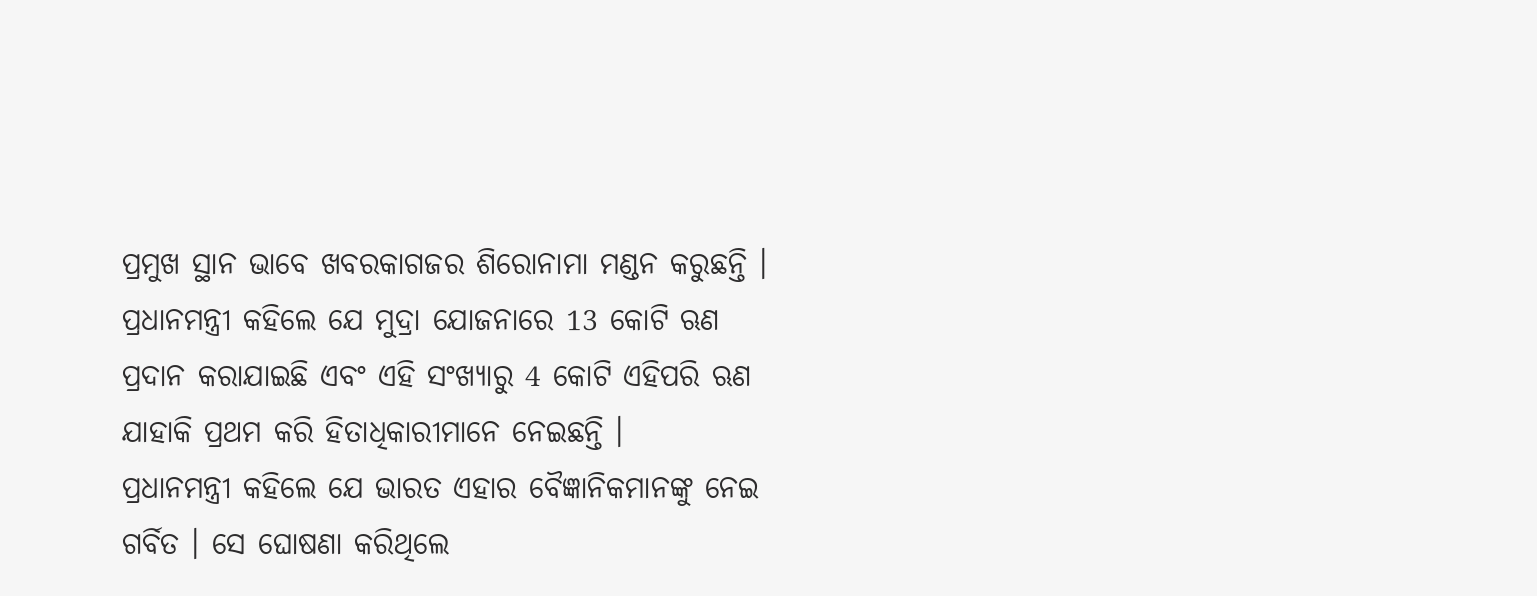ପ୍ରମୁଖ ସ୍ଥାନ ଭାବେ ଖବରକାଗଜର ଶିରୋନାମା ମଣ୍ଡନ କରୁଛନ୍ତି ।
ପ୍ରଧାନମନ୍ତ୍ରୀ କହିଲେ ଯେ ମୁଦ୍ରା ଯୋଜନାରେ 13 କୋଟି ଋଣ ପ୍ରଦାନ କରାଯାଇଛି ଏବଂ ଏହି ସଂଖ୍ୟାରୁ 4 କୋଟି ଏହିପରି ଋଣ ଯାହାକି ପ୍ରଥମ କରି ହିତାଧିକାରୀମାନେ ନେଇଛନ୍ତି ।
ପ୍ରଧାନମନ୍ତ୍ରୀ କହିଲେ ଯେ ଭାରତ ଏହାର ବୈଜ୍ଞାନିକମାନଙ୍କୁ ନେଇ ଗର୍ବିତ । ସେ ଘୋଷଣା କରିଥିଲେ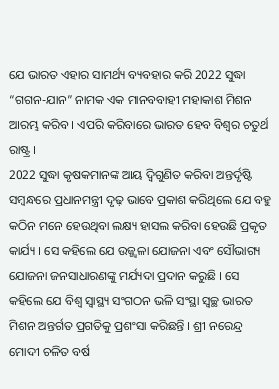ଯେ ଭାରତ ଏହାର ସାମର୍ଥ୍ୟ ବ୍ୟବହାର କରି 2022 ସୁଦ୍ଧା “ଗଗନ-ଯାନ” ନାମକ ଏକ ମାନବବାହୀ ମହାକାଶ ମିଶନ ଆରମ୍ଭ କରିବ । ଏପରି କରିବାରେ ଭାରତ ହେବ ବିଶ୍ୱର ଚତୁର୍ଥ ରାଷ୍ଟ୍ର ।
2022 ସୁଦ୍ଧା କୃଷକମାନଙ୍କ ଆୟ ଦ୍ୱିଗୁଣିତ କରିବା ଅନ୍ତର୍ଦୃଷ୍ଟି ସମ୍ବନ୍ଧରେ ପ୍ରଧାନମନ୍ତ୍ରୀ ଦୃଢ଼ ଭାବେ ପ୍ରକାଶ କରିଥିଲେ ଯେ ବହୁ କଠିନ ମନେ ହେଉଥିବା ଲକ୍ଷ୍ୟ ହାସଲ କରିବା ହେଉଛି ପ୍ରକୃତ କାର୍ଯ୍ୟ । ସେ କହିଲେ ଯେ ଉଜ୍ଜ୍ୱଳା ଯୋଜନା ଏବଂ ସୌଭାଗ୍ୟ ଯୋଜନା ଜନସାଧାରଣଙ୍କୁ ମର୍ଯ୍ୟଦା ପ୍ରଦାନ କରୁଛି । ସେ କହିଲେ ଯେ ବିଶ୍ୱ ସ୍ୱାସ୍ଥ୍ୟ ସଂଗଠନ ଭଳି ସଂସ୍ଥା ସ୍ୱଚ୍ଛ ଭାରତ ମିଶନ ଅନ୍ତର୍ଗତ ପ୍ରଗତିକୁ ପ୍ରଶଂସା କରିଛନ୍ତି । ଶ୍ରୀ ନରେନ୍ଦ୍ର ମୋଦୀ ଚଳିତ ବର୍ଷ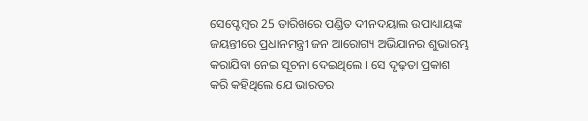ସେପ୍ଟେମ୍ବର 25 ତାରିଖରେ ପଣ୍ଡିତ ଦୀନଦୟାଲ ଉପାଧ୍ୟାୟଙ୍କ ଜୟନ୍ତୀରେ ପ୍ରଧାନମନ୍ତ୍ରୀ ଜନ ଆରୋଗ୍ୟ ଅଭିଯାନର ଶୁଭାରମ୍ଭ କରାଯିବା ନେଇ ସୂଚନା ଦେଇଥିଲେ । ସେ ଦୃଢ଼ତା ପ୍ରକାଶ କରି କହିଥିଲେ ଯେ ଭାରତର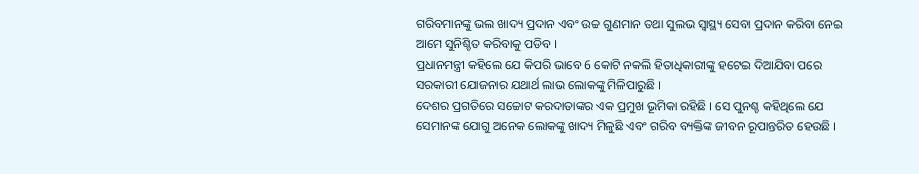ଗରିବମାନଙ୍କୁ ଭଲ ଖାଦ୍ୟ ପ୍ରଦାନ ଏବଂ ଉଚ୍ଚ ଗୁଣମାନ ତଥା ସୁଲଭ ସ୍ୱାସ୍ଥ୍ୟ ସେବା ପ୍ରଦାନ କରିବା ନେଇ ଆମେ ସୁନିଶ୍ଚିତ କରିବାକୁ ପଡିବ ।
ପ୍ରଧାନମନ୍ତ୍ରୀ କହିଲେ ଯେ କିପରି ଭାବେ 6 କୋଟି ନକଲି ହିତାଧିକାରୀଙ୍କୁ ହଟେଇ ଦିଆଯିବା ପରେ ସରକାରୀ ଯୋଜନାର ଯଥାର୍ଥ ଲାଭ ଲୋକଙ୍କୁ ମିଳିପାରୁଛି ।
ଦେଶର ପ୍ରଗତିରେ ସଚ୍ଚୋଟ କରଦାତାଙ୍କର ଏକ ପ୍ରମୁଖ ଭୂମିକା ରହିଛି । ସେ ପୁନଶ୍ଚ କହିଥିଲେ ଯେ ସେମାନଙ୍କ ଯୋଗୁ ଅନେକ ଲୋକଙ୍କୁ ଖାଦ୍ୟ ମିଳୁଛି ଏବଂ ଗରିବ ବ୍ୟକ୍ତିଙ୍କ ଜୀବନ ରୂପାନ୍ତରିତ ହେଉଛି ।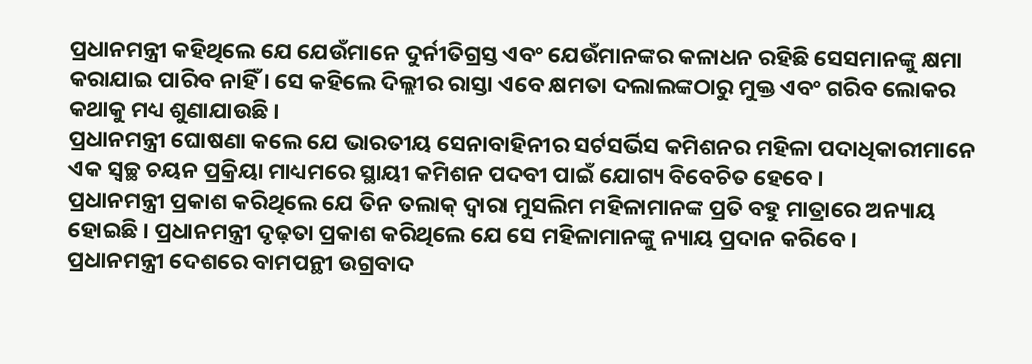ପ୍ରଧାନମନ୍ତ୍ରୀ କହିଥିଲେ ଯେ ଯେଉଁମାନେ ଦୁର୍ନୀତିଗ୍ରସ୍ତ ଏବଂ ଯେଉଁମାନଙ୍କର କଳାଧନ ରହିଛି ସେସମାନଙ୍କୁ କ୍ଷମା କରାଯାଇ ପାରିବ ନାହିଁ । ସେ କହିଲେ ଦିଲ୍ଲୀର ରାସ୍ତା ଏବେ କ୍ଷମତା ଦଲାଲଙ୍କଠାରୁ ମୁକ୍ତ ଏବଂ ଗରିବ ଲୋକର କଥାକୁ ମଧ୍ୟ ଶୁଣାଯାଉଛି ।
ପ୍ରଧାନମନ୍ତ୍ରୀ ଘୋଷଣା କଲେ ଯେ ଭାରତୀୟ ସେନାବାହିନୀର ସର୍ଟସର୍ଭିସ କମିଶନର ମହିଳା ପଦାଧିକାରୀମାନେ ଏକ ସ୍ୱଚ୍ଛ ଚୟନ ପ୍ରକ୍ରିୟା ମାଧ୍ୟମରେ ସ୍ଥାୟୀ କମିଶନ ପଦବୀ ପାଇଁ ଯୋଗ୍ୟ ବିବେଚିତ ହେବେ ।
ପ୍ରଧାନମନ୍ତ୍ରୀ ପ୍ରକାଶ କରିଥିଲେ ଯେ ତିନ ତଲାକ୍ ଦ୍ୱାରା ମୁସଲିମ ମହିଳାମାନଙ୍କ ପ୍ରତି ବହୁ ମାତ୍ରାରେ ଅନ୍ୟାୟ ହୋଇଛି । ପ୍ରଧାନମନ୍ତ୍ରୀ ଦୃଢ଼ତା ପ୍ରକାଶ କରିଥିଲେ ଯେ ସେ ମହିଳାମାନଙ୍କୁ ନ୍ୟାୟ ପ୍ରଦାନ କରିବେ ।
ପ୍ରଧାନମନ୍ତ୍ରୀ ଦେଶରେ ବାମପନ୍ଥୀ ଉଗ୍ରବାଦ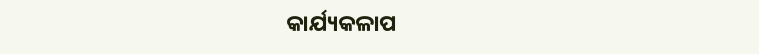କାର୍ଯ୍ୟକଳାପ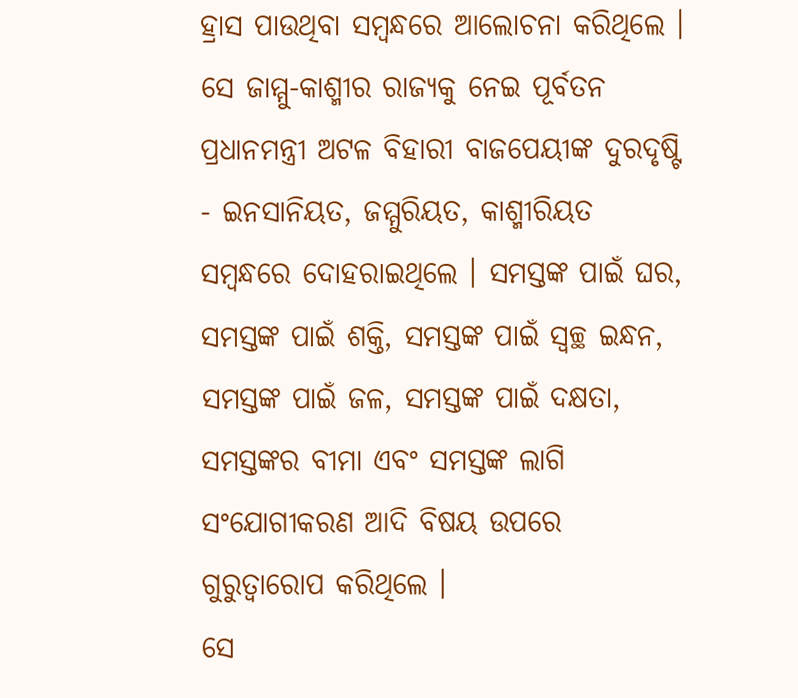ହ୍ରାସ ପାଉଥିବା ସମ୍ବନ୍ଧରେ ଆଲୋଚନା କରିଥିଲେ । ସେ ଜାମ୍ମୁ-କାଶ୍ମୀର ରାଜ୍ୟକୁ ନେଇ ପୂର୍ବତନ ପ୍ରଧାନମନ୍ତ୍ରୀ ଅଟଳ ବିହାରୀ ବାଜପେୟୀଙ୍କ ଦୁରଦୃଷ୍ଟି - ଇନସାନିୟତ, ଜମ୍ମୁରିୟତ, କାଶ୍ମୀରିୟତ ସମ୍ବନ୍ଧରେ ଦୋହରାଇଥିଲେ । ସମସ୍ତଙ୍କ ପାଇଁ ଘର, ସମସ୍ତଙ୍କ ପାଇଁ ଶକ୍ତି, ସମସ୍ତଙ୍କ ପାଇଁ ସ୍ୱଚ୍ଛ ଇନ୍ଧନ, ସମସ୍ତଙ୍କ ପାଇଁ ଜଳ, ସମସ୍ତଙ୍କ ପାଇଁ ଦକ୍ଷତା, ସମସ୍ତଙ୍କର ବୀମା ଏବଂ ସମସ୍ତଙ୍କ ଲାଗି ସଂଯୋଗୀକରଣ ଆଦି ବିଷୟ ଉପରେ ଗୁରୁତ୍ୱାରୋପ କରିଥିଲେ ।
ସେ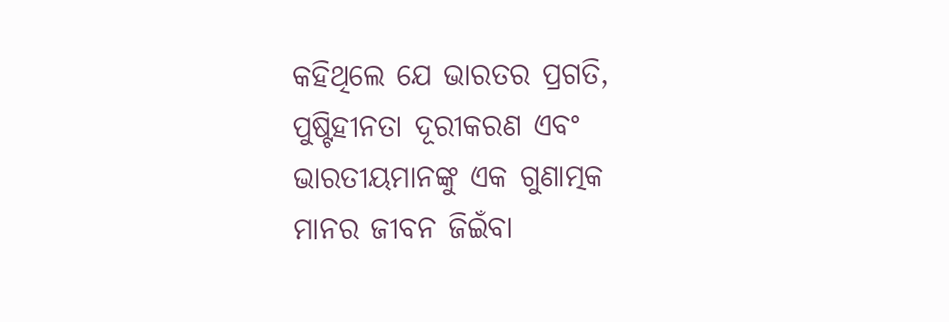କହିଥିଲେ ଯେ ଭାରତର ପ୍ରଗତି, ପୁଷ୍ଟିହୀନତା ଦୂରୀକରଣ ଏବଂ ଭାରତୀୟମାନଙ୍କୁ ଏକ ଗୁଣାତ୍ମକ ମାନର ଜୀବନ ଜିଇଁବା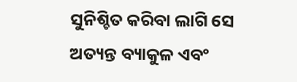ସୁନିଶ୍ଚିତ କରିବା ଲାଗି ସେ ଅତ୍ୟନ୍ତ ବ୍ୟାକୁଳ ଏବଂ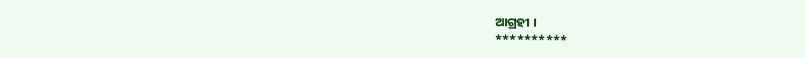ଆଗ୍ରହୀ ।
**********